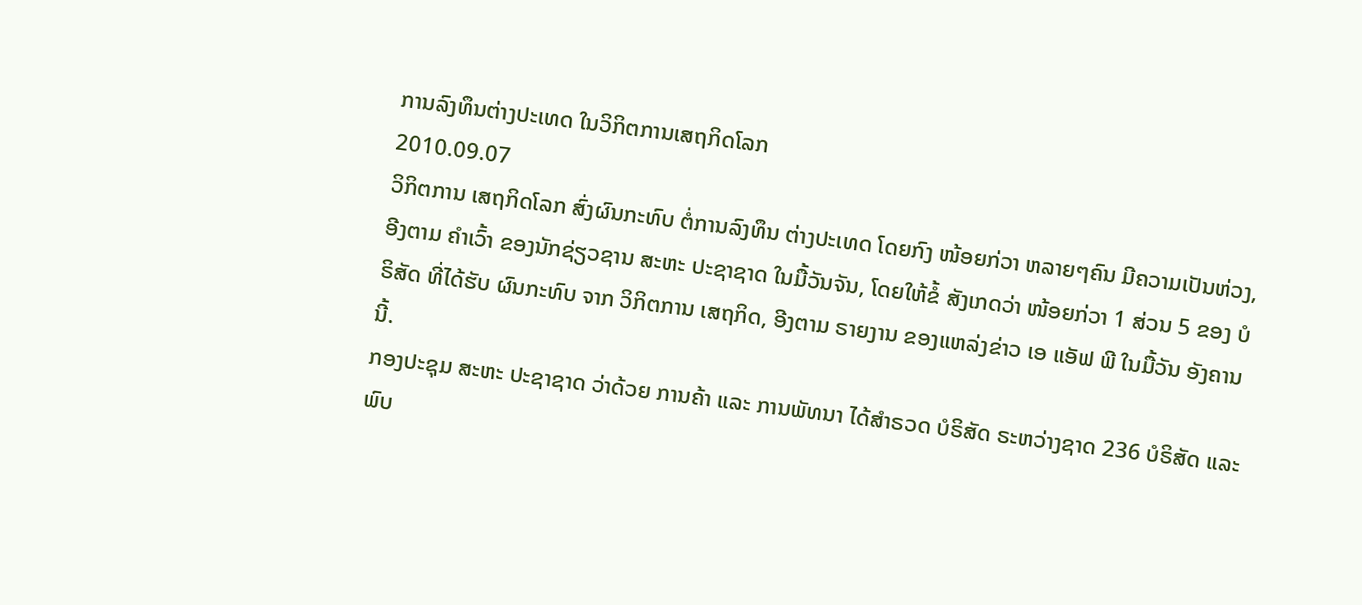ການລົງທຶນຕ່າງປະເທດ ໃນວິກິຕການເສຖກິດໂລກ
2010.09.07
ວິກິຕການ ເສຖກິດໂລກ ສົ່ງຜົນກະທົບ ຕໍ່ການລົງທຶນ ຕ່າງປະເທດ ໂດຍກົງ ໜ້ອຍກ່ວາ ຫລາຍໆຄົນ ມີຄວາມເປັນຫ່ວງ, ອີງຕາມ ຄໍາເວົ້າ ຂອງນັກຊ່ຽວຊານ ສະຫະ ປະຊາຊາດ ໃນມື້ວັນຈັນ, ໂດຍໃຫ້ຂໍ້ ສັງເກດວ່າ ໜ້ອຍກ່ວາ 1 ສ່ວນ 5 ຂອງ ບໍຣິສັດ ທີ່ໄດ້ຮັບ ຜົນກະທົບ ຈາກ ວິກິຕການ ເສຖກິດ, ອີງຕາມ ຣາຍງານ ຂອງແຫລ່ງຂ່າວ ເອ ແອັຟ ພີ ໃນມື້ວັນ ອັງຄານນີ້.
ກອງປະຊຸມ ສະຫະ ປະຊາຊາດ ວ່າດ້ວຍ ການຄ້າ ແລະ ການພັທນາ ໄດ້ສໍາຣວດ ບໍຣິສັດ ຣະຫວ່າງຊາດ 236 ບໍຣິສັດ ແລະ ພົບ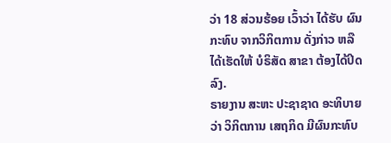ວ່າ 18 ສ່ວນຮ້ອຍ ເວົ້າວ່າ ໄດ້ຮັບ ຜົນກະທົບ ຈາກວິກິຕການ ດັ່ງກ່າວ ຫລື ໄດ້ເຮັດໃຫ້ ບໍຣິສັດ ສາຂາ ຕ້ອງໄດ້ປິດລົງ.
ຣາຍງານ ສະຫະ ປະຊາຊາດ ອະທິບາຍວ່າ ວິກິຕການ ເສຖກິດ ມີຜົນກະທົບ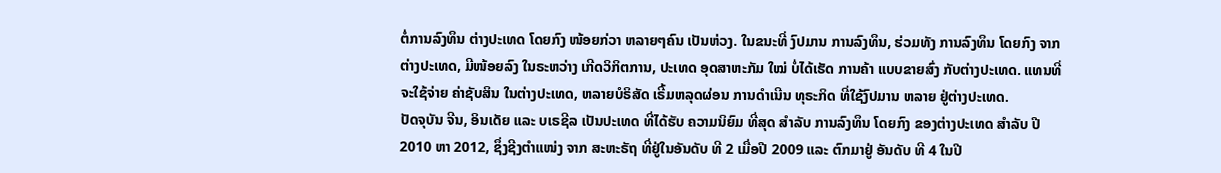ຕໍ່ການລົງທຶນ ຕ່າງປະເທດ ໂດຍກົງ ໜ້ອຍກ່ວາ ຫລາຍໆຄົນ ເປັນຫ່ວງ. ໃນຂນະທີ່ ງົປມານ ການລົງທຶນ, ຮ່ວມທັງ ການລົງທຶນ ໂດຍກົງ ຈາກຕ່າງປະເທດ, ມີໜ້ອຍລົງ ໃນຣະຫວ່າງ ເກີດວິກິຕການ, ປະເທດ ອຸດສາຫະກັມ ໃໝ່ ບໍ່ໄດ້ເຮັດ ການຄ້າ ແບບຂາຍສົ່ງ ກັບຕ່າງປະເທດ. ແທນທີ່ ຈະໃຊ້ຈ່າຍ ຄ່າຊັບສິນ ໃນຕ່າງປະເທດ, ຫລາຍບໍຣິສັດ ເຣີ້ມຫລຸດຜ່ອນ ການດໍາເນີນ ທຸຣະກິດ ທີ່ໃຊ້ງົປມານ ຫລາຍ ຢູ່ຕ່າງປະເທດ.
ປັດຈຸບັນ ຈີນ, ອິນເດັຍ ແລະ ບເຣຊີລ ເປັນປະເທດ ທີ່ໄດ້ຮັບ ຄວາມນິຍົມ ທີ່ສຸດ ສໍາລັບ ການລົງທຶນ ໂດຍກົງ ຂອງຕ່າງປະເທດ ສໍາລັບ ປີ 2010 ຫາ 2012, ຊຶ່ງຊີງຕໍາແໜ່ງ ຈາກ ສະຫະຣັຖ ທີ່ຢູ່ໃນອັນດັບ ທີ 2 ເມື່ອປີ 2009 ແລະ ຕົກມາຢູ່ ອັນດັບ ທີ 4 ໃນປີ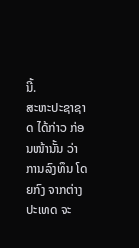ນີ້.
ສະຫະປະຊາຊາດ ໄດ້ກ່າວ ກ່ອນໜ້ານັ້ນ ວ່າ ການລົງທຶນ ໂດຍກົງ ຈາກຕ່າງປະເທດ ຈະ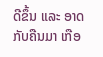ດີຂຶ້ນ ແລະ ອາດກັບຄືນມາ ເກືອ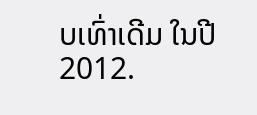ບເທົ່າເດີມ ໃນປີ 2012.